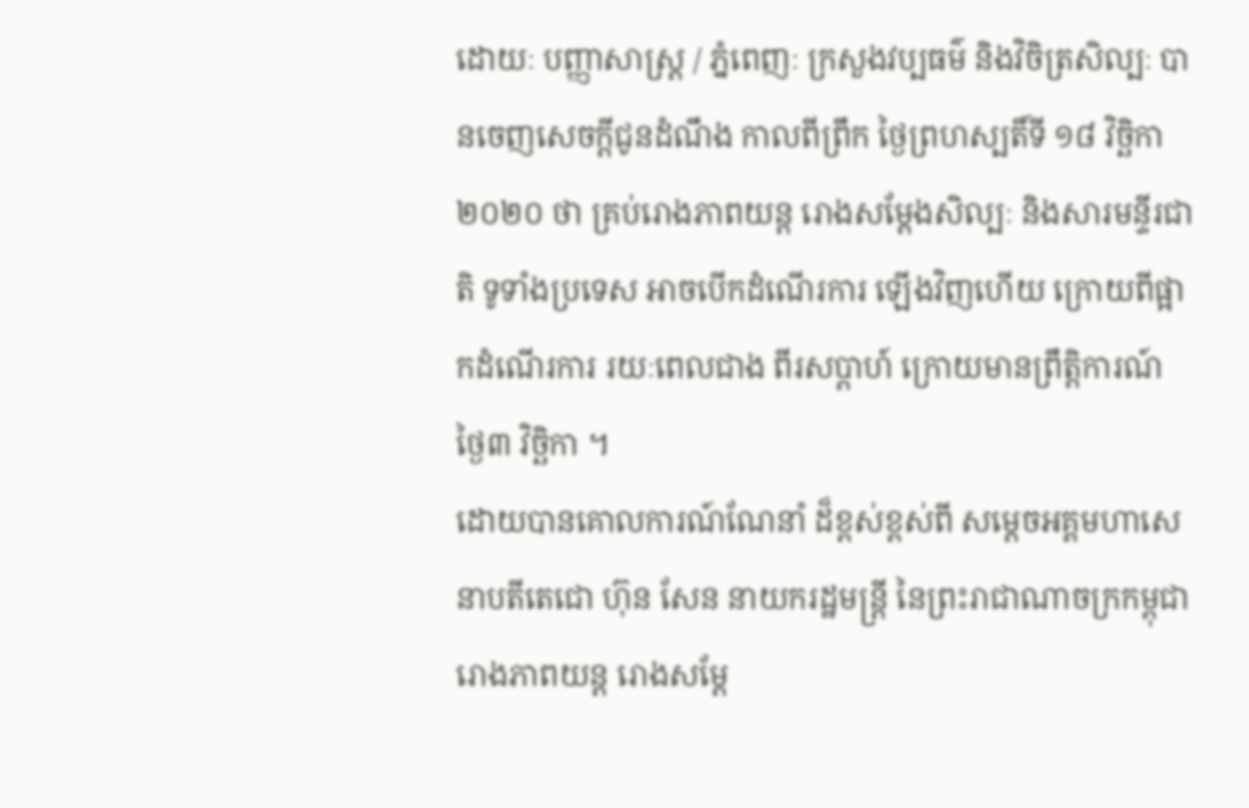ដោយៈ បញ្ញាសាស្ត្រ / ភ្នំពេញៈ ក្រសួងវប្បធម៌ និងវិចិត្រសិល្បៈ បានចេញសេចក្តីជូនដំណឹង កាលពីព្រឹក ថ្ងៃព្រហស្បតិ៍ទី ១៨ វិច្ឆិកា ២០២០ ថា គ្រប់រោងភាពយន្ត រោងសម្តែងសិល្បៈ និងសារមន្ទីរជាតិ ទូទាំងប្រទេស អាចបើកដំណើរការ ឡើងវិញហើយ ក្រោយពីផ្អាកដំណើរការ រយៈពេលជាង ពីរសប្តាហ៍ ក្រោយមានព្រឹត្តិការណ៍ ថ្ងៃ៣ វិច្ឆិកា ។
ដោយបានគោលការណ៍ណែនាំ ដ៏ខ្ពស់ខ្ពស់ពី សម្តេចអគ្គមហាសេនាបតីតេជោ ហ៊ុន សែន នាយករដ្ឋមន្ត្រី នៃព្រះរាជាណាចក្រកម្ពុជា រោងភាពយន្ត រោងសម្តែ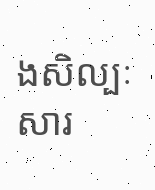ងសិល្បៈ សារ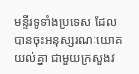មន្ទីរទូទាំងប្រទេស ដែលបានចុះអនុស្សរណៈយោគយល់គ្នា ជាមួយក្រសួងវ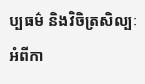ប្បធម៌ និងវិចិត្រសិល្បៈ អំពីកា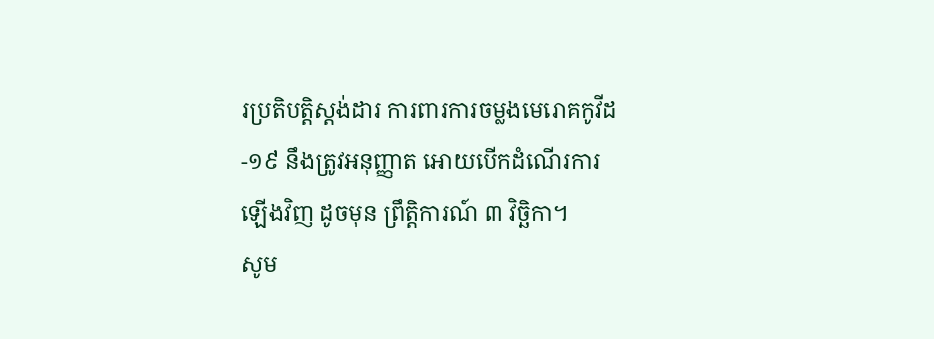រប្រតិបត្តិស្តង់ដារ ការពារការចម្លងមេរោគកូវីដ-១៩ នឹងត្រូវអនុញ្ញាត អោយបើកដំណើរការឡើងវិញ ដូចមុន ព្រឹត្តិការណ៍ ៣ វិច្ឆិកា។
សូម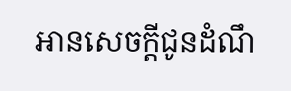អានសេចក្តីជូនដំណឹ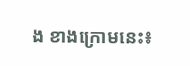ង ខាងក្រោមនេះ៖